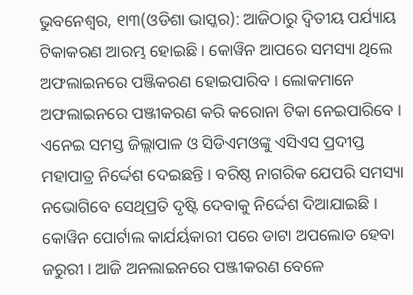ଭୁବନେଶ୍ୱର, ୧ା୩(ଓଡିଶା ଭାସ୍କର): ଆଜିଠାରୁ ଦ୍ୱିତୀୟ ପର୍ଯ୍ୟାୟ ଟିକାକରଣ ଆରମ୍ଭ ହୋଇଛି । କୋୱିନ ଆପରେ ସମସ୍ୟା ଥିଲେ ଅଫଲାଇନରେ ପଞ୍ଜିକରଣ ହୋଇପାରିବ । ଲୋକମାନେ ଅଫଲାଇନରେ ପଞ୍ଜୀକରଣ କରି କରୋନା ଟିକା ନେଇପାରିବେ । ଏନେଇ ସମସ୍ତ ଜିଲ୍ଲାପାଳ ଓ ସିଡିଏମଓଙ୍କୁ ଏସିଏସ ପ୍ରଦୀପ୍ତ ମହାପାତ୍ର ନିର୍ଦ୍ଦେଶ ଦେଇଛନ୍ତି । ବରିଷ୍ଠ ନାଗରିକ ଯେପରି ସମସ୍ୟା ନଭୋଗିବେ ସେଥିପ୍ରତି ଦୃଷ୍ଟି ଦେବାକୁ ନିର୍ଦ୍ଦେଶ ଦିଆଯାଇଛି । କୋୱିନ ପୋର୍ଟାଲ କାର୍ଯର୍ୟକାରୀ ପରେ ଡାଟା ଅପଲୋଡ ହେବା ଜରୁରୀ । ଆଜି ଅନଲାଇନରେ ପଞ୍ଜୀକରଣ ବେଳେ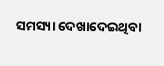ସମସ୍ୟା ଦେଖାଦେଇଥିବା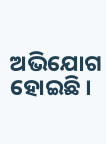ଅଭିଯୋଗ ହୋଇଛି ।